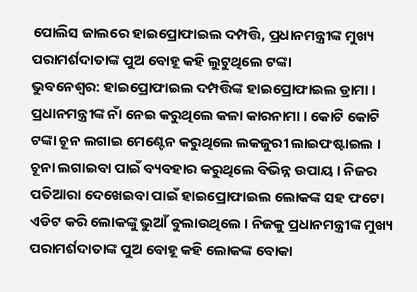ପୋଲିସ ଜାଲରେ ହାଇପ୍ରୋଫାଇଲ ଦମ୍ପତ୍ତି, ପ୍ରଧାନମନ୍ତ୍ରୀଙ୍କ ମୁଖ୍ୟ ପରାମର୍ଶଦାତାଙ୍କ ପୁଅ ବୋହୂ କହି ଲୁଟୁଥିଲେ ଟଙ୍କା
ଭୁବନେଶ୍ବର: ହାଇପ୍ରୋଫାଇଲ ଦମ୍ପତ୍ତିଙ୍କ ହାଇପ୍ରୋଫାଇଲ ଡ୍ରାମା । ପ୍ରଧାନମନ୍ତ୍ରୀଙ୍କ ନାଁ ନେଇ କରୁଥିଲେ କଳା କାରନାମା । କୋଟି କୋଟି ଟଙ୍କା ଚୂନ ଲଗାଇ ମେଣ୍ଟେନ କରୁଥିଲେ ଲକଜୁରୀ ଲାଇଫଷ୍ଟାଇଲ । ଚୂନା ଲଗାଇବା ପାଇଁ ବ୍ୟବହାର କରୁଥିଲେ ବିଭିନ୍ନ ଉପାୟ । ନିଜର ପତିଆରା ଦେଖେଇବା ପାଇଁ ହାଇପ୍ରୋଫାଇଲ ଲୋକଙ୍କ ସହ ଫଟୋ ଏଡିଟ କରି ଲୋକଙ୍କୁ ଭୁଆଁ ବୁଲାଉଥିଲେ । ନିଜକୁ ପ୍ରଧାନମନ୍ତ୍ରୀଙ୍କ ମୁଖ୍ୟ ପରାମର୍ଶଦାତାଙ୍କ ପୁଅ ବୋହୂ କହି ଲୋକଙ୍କ ବୋକା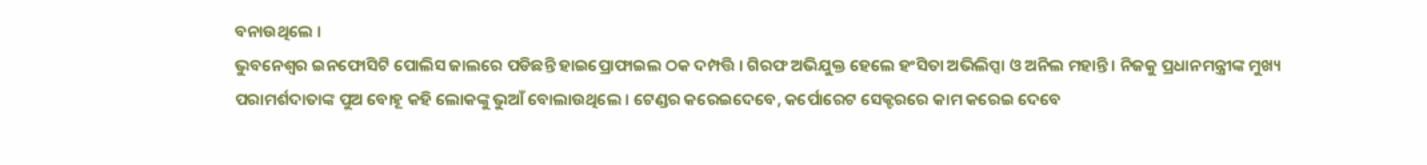ବନାଉଥିଲେ ।
ଭୁବନେଶ୍ବର ଇନଫୋସିଟି ପୋଲିସ ଜାଲରେ ପଡିଛନ୍ତି ହାଇପ୍ରୋଫାଇଲ ଠକ ଦମ୍ପତ୍ତି । ଗିରଫ ଅଭିଯୁକ୍ତ ହେଲେ ହଂସିତା ଅଭିଲିପ୍ସା ଓ ଅନିଲ ମହାନ୍ତି । ନିଜକୁ ପ୍ରଧାନମନ୍ତ୍ରୀଙ୍କ ମୁଖ୍ୟ ପରାମର୍ଶଦାତାଙ୍କ ପୁଅ ବୋହୂ କହି ଲୋକଙ୍କୁ ଭୁଆଁ ବୋଲାଉଥିଲେ । ଟେଣ୍ଡର କରେଇଦେବେ, କର୍ପୋରେଟ ସେକ୍ଟରରେ କାମ କରେଇ ଦେବେ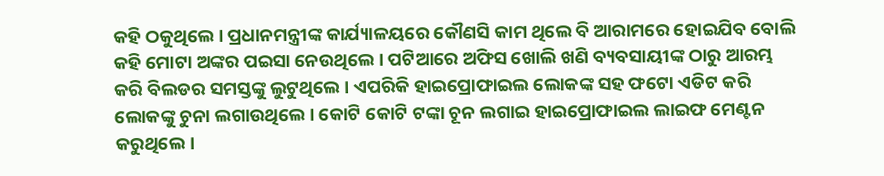କହି ଠକୁଥିଲେ । ପ୍ରଧାନମନ୍ତ୍ରୀଙ୍କ କାର୍ଯ୍ୟାଳୟରେ କୌଣସି କାମ ଥିଲେ ବି ଆରାମରେ ହୋଇଯିବ ବୋଲି କହି ମୋଟା ଅଙ୍କର ପଇସା ନେଉଥିଲେ । ପଟିଆରେ ଅଫିସ ଖୋଲି ଖଣି ବ୍ୟବସାୟୀଙ୍କ ଠାରୁ ଆରମ୍ଭ କରି ବିଲଡର ସମସ୍ତଙ୍କୁ ଲୁଟୁଥିଲେ । ଏପରିକି ହାଇପ୍ରୋଫାଇଲ ଲୋକଙ୍କ ସହ ଫଟୋ ଏଡିଟ କରି ଲୋକଙ୍କୁ ଚୁନା ଲଗାଉଥିଲେ । କୋଟି କୋଟି ଟଙ୍କା ଚୂନ ଲଗାଇ ହାଇପ୍ରୋଫାଇଲ ଲାଇଫ ମେଣ୍ଟନ କରୁଥିଲେ।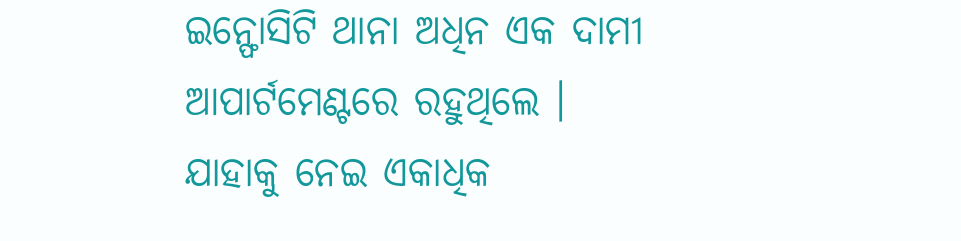ଇନ୍ଫୋସିଟି ଥାନା ଅଧିନ ଏକ ଦାମୀ ଆପାର୍ଟମେଣ୍ଟରେ ରହୁଥିଲେ । ଯାହାକୁ ନେଇ ଏକାଧିକ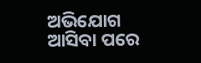ଅଭିଯୋଗ ଆସିବା ପରେ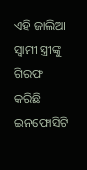ଏହି ଜାଲିଆ ସ୍ୱାମୀ ସ୍ତ୍ରୀଙ୍କୁ ଗିରଫ କରିଛି ଇନଫୋସିଟି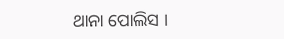ଥାନା ପୋଲିସ ।